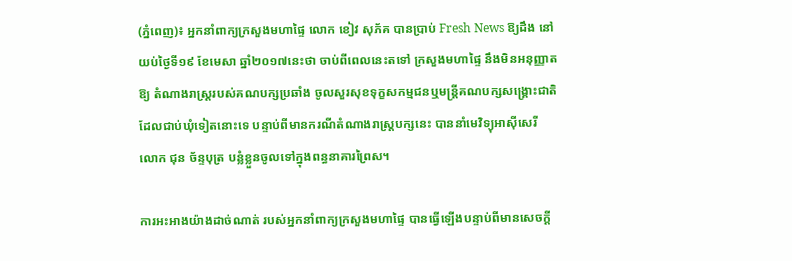(ភ្នំពេញ)៖ អ្នកនាំពាក្យក្រសួងមហាផ្ទៃ លោក ខៀវ សុភ័គ បានប្រាប់ Fresh News ឱ្យដឹង នៅយប់ថ្ងៃទី១៩ ខែមេសា ឆ្នាំ២០១៧នេះថា ចាប់ពីពេលនេះតទៅ ក្រសួងមហាផ្ទៃ នឹងមិនអនុញ្ញាតឱ្យ តំណាងរាស្រ្តរបស់គណបក្សប្រឆាំង ចូលសួរសុខទុក្ខសកម្មជនឬមន្រ្តីគណបក្សសង្រ្គោះជាតិ ដែលជាប់ឃុំទៀតនោះទេ បន្ទាប់ពីមានករណីតំណាងរាស្រ្តបក្សនេះ បាននាំមេវិទ្យុអាស៊ីសេរី លោក ជុន ច័ន្ទបុត្រ បន្លំខ្លួនចូលទៅក្នុងពន្ធនាគារព្រៃស។

ការអះអាងយ៉ាងដាច់ណាត់ របស់អ្នកនាំពាក្យក្រសួងមហាផ្ទៃ បានធ្វើឡើងបន្ទាប់ពីមានសេចក្តី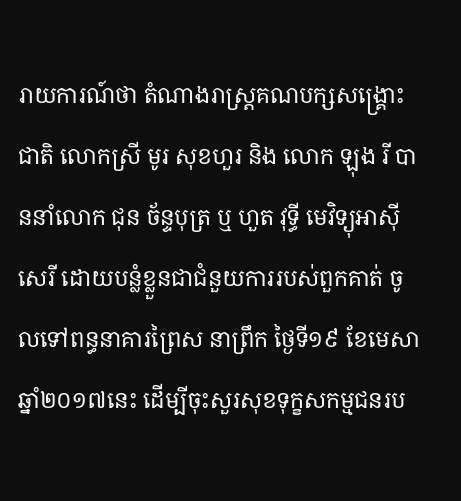រាយការណ៍ថា តំណាងរាស្រ្តគណបក្សសង្រ្គោះជាតិ លោកស្រី មូរ សុខហួរ និង លោក ឡុង រី បាននាំលោក ជុន ច័ន្ទបុត្រ ឬ ហួត វុទ្ធី មេវិទ្យុអាស៊ីសេរី ដោយបន្លំខ្លួនជាជំនួយការរបស់ពួកគាត់ ចូលទៅពន្ធនាគារព្រៃស នាព្រឹក ថ្ងៃទី១៩ ខែមេសា ឆ្នាំ២០១៧នេះ ដើម្បីចុះសួរសុខទុក្ខសកម្មជនរប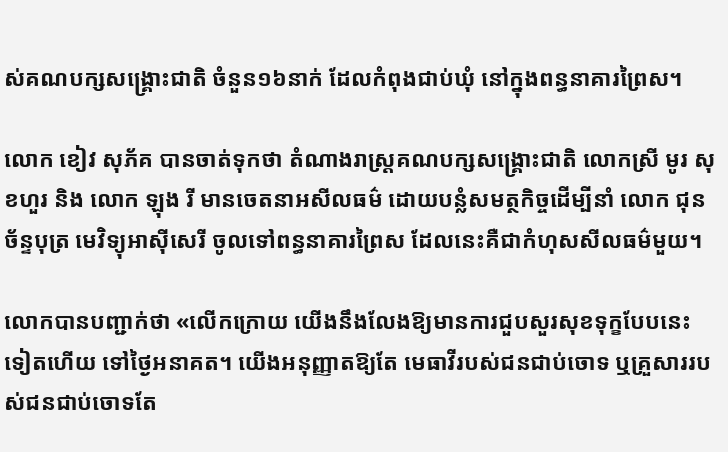ស់គណបក្សសង្រ្គោះជាតិ ចំនួន១៦នាក់ ដែលកំពុងជាប់ឃុំ នៅក្នុងពន្ធនាគារព្រៃស។

លោក ខៀវ សុភ័គ បានចាត់ទុកថា តំណាងរាស្រ្តគណបក្សសង្រ្គោះជាតិ លោកស្រី មូរ សុខហួរ និង លោក ឡុង រី មានចេតនាអសីលធម៌ ដោយបន្លំសមត្ថកិច្ចដើម្បីនាំ លោក ជុន ច័ន្ទបុត្រ មេវិទ្យុអាស៊ីសេរី ចូលទៅពន្ធនាគារព្រៃស ដែលនេះគឺជាកំហុសសីលធម៌មួយ។

លោកបានបញ្ជាក់ថា «លើកក្រោយ យើងនឹងលែងឱ្យមានការជួបសួរសុខទុក្ខបែបនេះទៀតហើយ ទៅថ្ងៃអនាគត។ យើងអនុញ្ញាតឱ្យតែ មេធាវីរបស់ជនជាប់ចោទ ឬគ្រួសាររបស់ជនជាប់ចោទតែ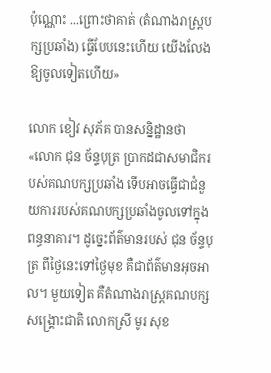ប៉ុណ្ណោះ ...ព្រោះថាគាត់ (តំណាងរាស្រ្តបក្សប្រឆាំង) ធ្វើបែបនេះហើយ យើងលែងឱ្យចូលទៀតហើយ»

លោក ខៀវ សុភ័គ បានសន្និដ្ឋានថា «លោក ជុន ច័ន្ទបុត្រ ប្រាកដជាសមាជិករបស់គណបក្សប្រឆាំង ទើបអាចធ្វើជាជំនួយការរបស់គណបក្សប្រឆាំងចូលទៅក្នុងពន្ធនាគារ។ ដូច្នេះព័ត៌មានរបស់ ជុន ច័ន្ទបុត្រ ពីថ្ងៃនេះទៅថ្ងៃមុខ គឺជាព័ត៌មានអុចអាល។ មួយទៀត គឺតំណាងរាស្រ្តគណបក្សសង្រ្គោះជាតិ លោកស្រី មូរ សុខ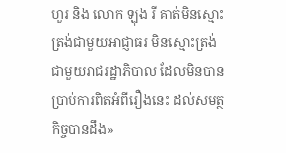ហួរ និង លោក ឡុង រី គាត់មិនស្មោះត្រង់ជាមួយអាជ្ញាធរ មិនស្មោះត្រង់ជាមួយរាជរដ្ឋាភិបាល ដែលមិនបានប្រាប់ការពិតអំពីរឿងនេះ ដល់សមត្ថកិច្ចបានដឹង»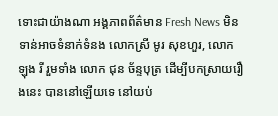ទោះជាយ៉ាងណា អង្គភាពព័ត៌មាន Fresh News មិនទាន់អាចទំនាក់ទំនង លោកស្រី មូរ សុខហួរ, លោក ឡុង រី រួមទាំង លោក ជុន ច័ន្ទបុត្រ ដើម្បីបកស្រាយរឿងនេះ បាននៅឡើយទេ នៅយប់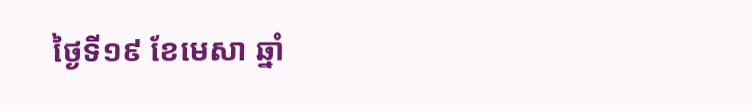ថ្ងៃទី១៩ ខែមេសា ឆ្នាំ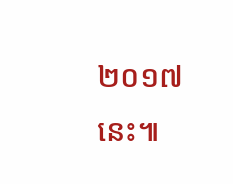២០១៧នេះ៕